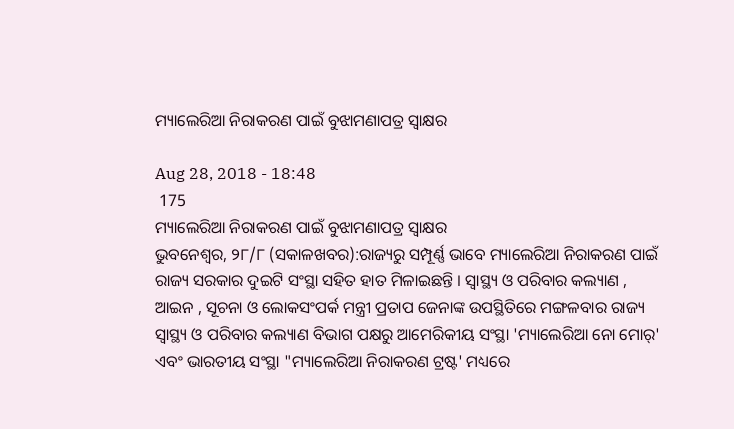ମ୍ୟାଲେରିଆ ନିରାକରଣ ପାଇଁ ବୁଝାମଣାପତ୍ର ସ୍ୱାକ୍ଷର

Aug 28, 2018 - 18:48
 175
ମ୍ୟାଲେରିଆ ନିରାକରଣ ପାଇଁ ବୁଝାମଣାପତ୍ର ସ୍ୱାକ୍ଷର
ଭୁବନେଶ୍ୱର, ୨୮/୮ (ସକାଳଖବର):ରାଜ୍ୟରୁ ସମ୍ପୂର୍ଣ୍ଣ ଭାବେ ମ୍ୟାଲେରିଆ ନିରାକରଣ ପାଇଁ ରାଜ୍ୟ ସରକାର ଦୁଇଟି ସଂସ୍ଥା ସହିତ ହାତ ମିଳାଇଛନ୍ତି । ସ୍ୱାସ୍ଥ୍ୟ ଓ ପରିବାର କଲ୍ୟାଣ , ଆଇନ , ସୂଚନା ଓ ଲୋକସଂପର୍କ ମନ୍ତ୍ରୀ ପ୍ରତାପ ଜେନାଙ୍କ ଉପସ୍ଥିତିରେ ମଙ୍ଗଳବାର ରାଜ୍ୟ ସ୍ୱାସ୍ଥ୍ୟ ଓ ପରିବାର କଲ୍ୟାଣ ବିଭାଗ ପକ୍ଷରୁ ଆମେରିକୀୟ ସଂସ୍ଥା 'ମ୍ୟାଲେରିଆ ନୋ ମୋର୍' ଏବଂ ଭାରତୀୟ ସଂସ୍ଥା "ମ୍ୟାଲେରିଆ ନିରାକରଣ ଟ୍ରଷ୍ଟ' ମଧ୍ୟରେ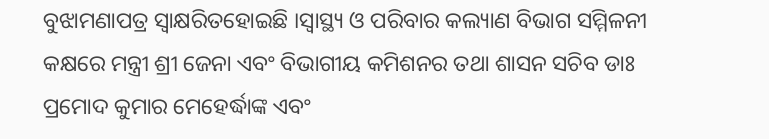ବୁଝାମଣାପତ୍ର ସ୍ୱାକ୍ଷରିତହୋଇଛି ।ସ୍ୱାସ୍ଥ୍ୟ ଓ ପରିବାର କଲ୍ୟାଣ ବିଭାଗ ସମ୍ମିଳନୀ କକ୍ଷରେ ମନ୍ତ୍ରୀ ଶ୍ରୀ ଜେନା ଏବଂ ବିଭାଗୀୟ କମିଶନର ତଥା ଶାସନ ସଚିବ ଡାଃ ପ୍ରମୋଦ କୁମାର ମେହେର୍ଦ୍ଧାଙ୍କ ଏବଂ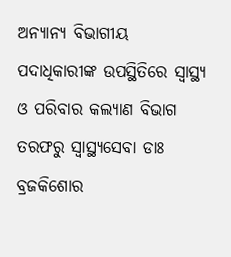ଅନ୍ୟାନ୍ୟ ବିଭାଗୀୟ ପଦାଧିକାରୀଙ୍କ ଉପସ୍ଥିତିରେ ସ୍ୱାସ୍ଥ୍ୟ ଓ ପରିବାର କଲ୍ୟାଣ ବିଭାଗ ତରଫରୁ ସ୍ୱାସ୍ଥ୍ୟସେବା ଡାଃ ବ୍ରଜକିଶୋର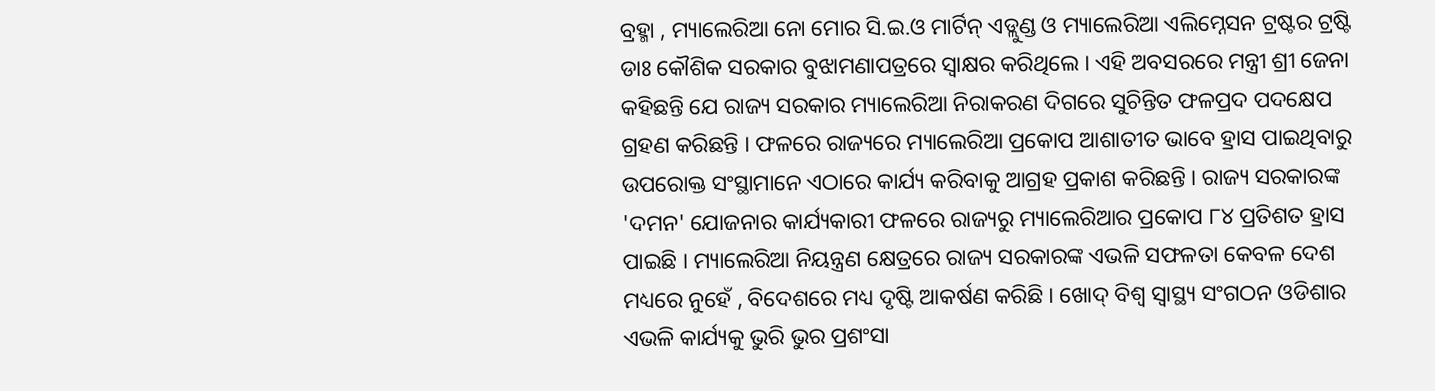ବ୍ରହ୍ମା , ମ୍ୟାଲେରିଆ ନୋ ମୋର ସି.ଇ.ଓ ମାର୍ଟିନ୍ ଏଡ୍ଲୁଣ୍ଡ ଓ ମ୍ୟାଲେରିଆ ଏଲିମ୍ନେସନ ଟ୍ରଷ୍ଟର ଟ୍ରଷ୍ଟି ଡାଃ କୌଶିକ ସରକାର ବୁଝାମଣାପତ୍ରରେ ସ୍ୱାକ୍ଷର କରିଥିଲେ । ଏହି ଅବସରରେ ମନ୍ତ୍ରୀ ଶ୍ରୀ ଜେନା କହିଛନ୍ତି ଯେ ରାଜ୍ୟ ସରକାର ମ୍ୟାଲେରିଆ ନିରାକରଣ ଦିଗରେ ସୁଚିନ୍ତିତ ଫଳପ୍ରଦ ପଦକ୍ଷେପ ଗ୍ରହଣ କରିଛନ୍ତି । ଫଳରେ ରାଜ୍ୟରେ ମ୍ୟାଲେରିଆ ପ୍ରକୋପ ଆଶାତୀତ ଭାବେ ହ୍ରାସ ପାଇଥିବାରୁ ଉପରୋକ୍ତ ସଂସ୍ଥାମାନେ ଏଠାରେ କାର୍ଯ୍ୟ କରିବାକୁ ଆଗ୍ରହ ପ୍ରକାଶ କରିଛନ୍ତି । ରାଜ୍ୟ ସରକାରଙ୍କ 'ଦମନ' ଯୋଜନାର କାର୍ଯ୍ୟକାରୀ ଫଳରେ ରାଜ୍ୟରୁ ମ୍ୟାଲେରିଆର ପ୍ରକୋପ ୮୪ ପ୍ରତିଶତ ହ୍ରାସ ପାଇଛି । ମ୍ୟାଲେରିଆ ନିୟନ୍ତ୍ରଣ କ୍ଷେତ୍ରରେ ରାଜ୍ୟ ସରକାରଙ୍କ ଏଭଳି ସଫଳତା କେବଳ ଦେଶ ମଧ୍ୟରେ ନୁହେଁ , ବିଦେଶରେ ମଧ୍ୟ ଦୃଷ୍ଟି ଆକର୍ଷଣ କରିଛି । ଖୋଦ୍ ବିଶ୍ୱ ସ୍ୱାସ୍ଥ୍ୟ ସଂଗଠନ ଓଡିଶାର ଏଭଳି କାର୍ଯ୍ୟକୁ ଭୁରି ଭୁର ପ୍ରଶଂସା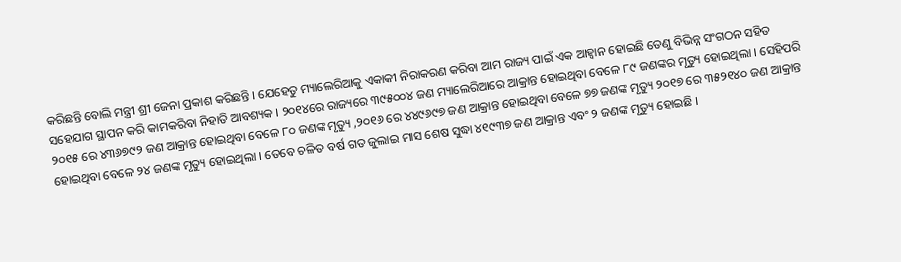କରିଛନ୍ତି ବୋଲି ମନ୍ତ୍ରୀ ଶ୍ରୀ ଜେନା ପ୍ରକାଶ କରିଛନ୍ତି । ଯେହେତୁ ମ୍ୟାଲେରିଆକୁ ଏକାକୀ ନିରାକରଣ କରିବା ଆମ ରାଜ୍ୟ ପାଇଁ ଏକ ଆହ୍ୱାନ ହୋଇଛି ତେଣୁ ବିଭିନ୍ନ ସଂଗଠନ ସହିତ ସହେଯାଗ ସ୍ଥାପନ କରି କାମକରିବା ନିହାତି ଆବଶ୍ୟକ । ୨୦୧୪ରେ ରାଜ୍ୟରେ ୩୯୫୦୦୪ ଜଣ ମ୍ୟାଲେରିଆରେ ଆକ୍ରାନ୍ତ ହୋଇଥିବା ବେଳେ ୮୯ ଜଣଙ୍କର ମୃତ୍ୟୁ ହୋଇଥିଲା । ସେହିପରି ୨୦୧୫ ରେ ୪୩୬୭୯୨ ଜଣ ଆକ୍ରାନ୍ତ ହୋଇଥିବା ବେଳେ ୮୦ ଜଣଙ୍କ ମୃତ୍ୟୁ ,୨୦୧୬ ରେ ୪୪୯୬୯୭ ଜଣ ଆକ୍ରାନ୍ତ ହୋଇଥିବା ବେଳେ ୭୭ ଜଣଙ୍କ ମୃତ୍ୟୁ ୨୦୧୭ ରେ ୩୫୨୧୪୦ ଜଣ ଆକ୍ରାନ୍ତ ହୋଇଥିବା ବେଳେ ୨୪ ଜଣଙ୍କ ମୃତ୍ୟୁ ହୋଇଥିଲା । ତେବେ ଚଳିତ ବର୍ଷ ଗତ ଜୁଲାଇ ମାସ ଶେଷ ସୁଦ୍ଧା ୪୧୯୩୭ ଜଣ ଆକ୍ରାନ୍ତ ଏବଂ ୨ ଜଣଙ୍କ ମୃତ୍ୟୁ ହୋଇଛି ।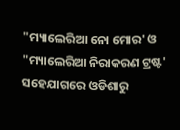"ମ୍ୟାଲେରିଆ ନୋ ମୋର' ଓ "ମ୍ୟାଲେରିଆ ନିରାକରଣ ଟ୍ରଷ୍ଟ' ସହେଯାଗରେ ଓଡିଶାରୁ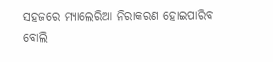ସହଜରେ ମ୍ୟାଲେରିଆ ନିରାକରଣ ହୋଇପାରିବ ବୋଲି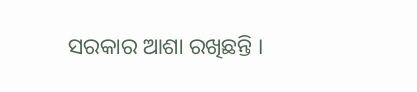ସରକାର ଆଶା ରଖିଛନ୍ତି ।